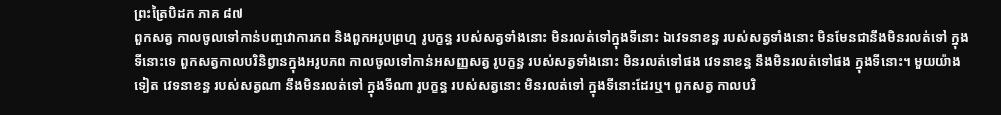ព្រះត្រៃបិដក ភាគ ៨៧
ពួកសត្វ កាលចូលទៅកាន់បញ្ចវោការភព និងពួកអរូបព្រហ្ម រូបក្ខន្ធ របស់សត្វទាំងនោះ មិនរលត់ទៅក្នុងទីនោះ ឯវេទនាខន្ធ របស់សត្វទាំងនោះ មិនមែនជានឹងមិនរលត់ទៅ ក្នុងទីនោះទេ ពួកសត្វកាលបរិនិព្វានក្នុងអរូបភព កាលចូលទៅកាន់អសញ្ញសត្វ រូបក្ខន្ធ របស់សត្វទាំងនោះ មិនរលត់ទៅផង វេទនាខន្ធ នឹងមិនរលត់ទៅផង ក្នុងទីនោះ។ មួយយ៉ាងទៀត វេទនាខន្ធ របស់សត្វណា នឹងមិនរលត់ទៅ ក្នុងទីណា រូបក្ខន្ធ របស់សត្វនោះ មិនរលត់ទៅ ក្នុងទីនោះដែរឬ។ ពួកសត្វ កាលបរិ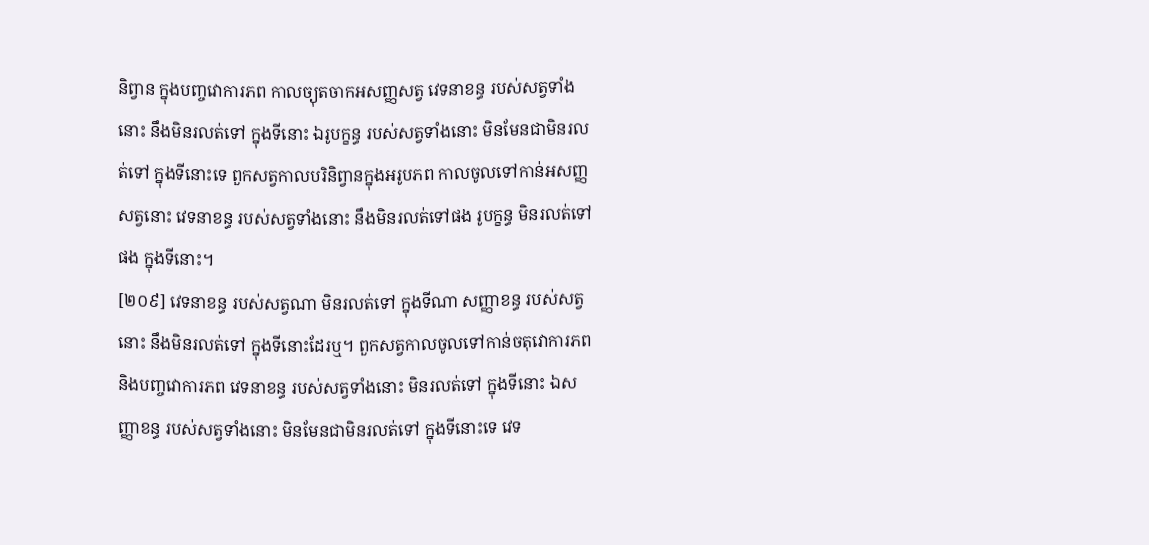និព្វាន ក្នុងបញ្ចវោការភព កាលច្យុតចាកអសញ្ញសត្វ វេទនាខន្ធ របស់សត្វទាំងនោះ នឹងមិនរលត់ទៅ ក្នុងទីនោះ ឯរូបក្ខន្ធ របស់សត្វទាំងនោះ មិនមែនជាមិនរលត់ទៅ ក្នុងទីនោះទេ ពួកសត្វកាលបរិនិព្វានក្នុងអរូបភព កាលចូលទៅកាន់អសញ្ញសត្វនោះ វេទនាខន្ធ របស់សត្វទាំងនោះ នឹងមិនរលត់ទៅផង រូបក្ខន្ធ មិនរលត់ទៅផង ក្នុងទីនោះ។
[២០៩] វេទនាខន្ធ របស់សត្វណា មិនរលត់ទៅ ក្នុងទីណា សញ្ញាខន្ធ របស់សត្វនោះ នឹងមិនរលត់ទៅ ក្នុងទីនោះដែរឬ។ ពួកសត្វកាលចូលទៅកាន់ចតុវោការភព និងបញ្ចវោការភព វេទនាខន្ធ របស់សត្វទាំងនោះ មិនរលត់ទៅ ក្នុងទីនោះ ឯសញ្ញាខន្ធ របស់សត្វទាំងនោះ មិនមែនជាមិនរលត់ទៅ ក្នុងទីនោះទេ វេទ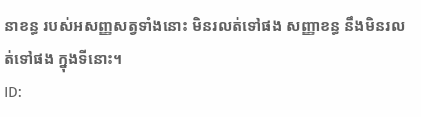នាខន្ធ របស់អសញ្ញសត្វទាំងនោះ មិនរលត់ទៅផង សញ្ញាខន្ធ នឹងមិនរលត់ទៅផង ក្នុងទីនោះ។
ID: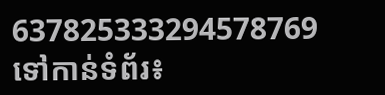637825333294578769
ទៅកាន់ទំព័រ៖